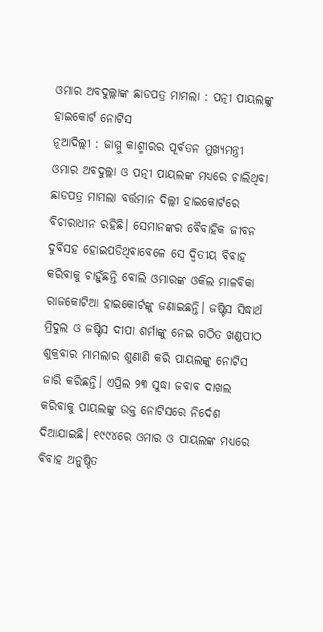ଓମାର ଅବଦୁଲ୍ଲାଙ୍କ ଛାଡପତ୍ର ମାମଲା : ପତ୍ନୀ ପାୟଲଙ୍କୁ ହାଇକୋର୍ଟ ନୋଟିସ
ନୂଆଦିଲ୍ଲୀ : ଜାମ୍ମୁ କାଶ୍ମୀରର ପୂର୍ବତନ ମୁଖ୍ୟମନ୍ତ୍ରୀ ଓମାର ଅବଦୁଲ୍ଲା ଓ ପତ୍ନୀ ପାୟଲଙ୍କ ମଧ୍ୟରେ ଚାଲିଥିବା ଛାଡପତ୍ର ମାମଲା ବର୍ତ୍ତମାନ ଦିଲ୍ଲୀ ହାଇକୋର୍ଟରେ ବିଚାରାଧୀନ ରହିଛି। ସେମାନଙ୍କର ବୈବାହିକ ଜୀବନ ଦୁର୍ବିସହ ହୋଇପଡିଥିବାବେଳେ ସେ ଦ୍ୱିତୀୟ ବିବାହ କରିବାକୁ ଚାହୁଁଛନ୍ତି ବୋଲି ଓମାରଙ୍କ ଓକିଲ ମାଳବିକା ରାଜକୋଟିଆ ହାଇକୋର୍ଟଙ୍କୁ ଜଣାଇଛନ୍ତି। ଜଷ୍ଟିସ ସିଦ୍ଧାର୍ଥ ମ୍ରିଦୁଲ ଓ ଜଷ୍ଟିସ ଦୀପା ଶର୍ମାଙ୍କୁ ନେଇ ଗଠିତ ଖଣ୍ଡପୀଠ ଶୁକ୍ରବାର ମାମଲାର ଶୁଣାଣି କରି ପାୟଲଙ୍କୁ ନୋଟିସ ଜାରି କରିଛନ୍ତି। ଏପ୍ରିଲ ୨୩ ସୁଦ୍ଧା ଜବାବ ଦାଖଲ କରିବାକୁ ପାୟଲଙ୍କୁ ଉକ୍ତ ନୋଟିସରେ ନିର୍ଦେଶ ଦିଆଯାଇଛି। ୧୯୯୪ରେ ଓମାର ଓ ପାୟଲଙ୍କ ମଧ୍ୟରେ ବିବାହ ଅନୁଷ୍ଠିତ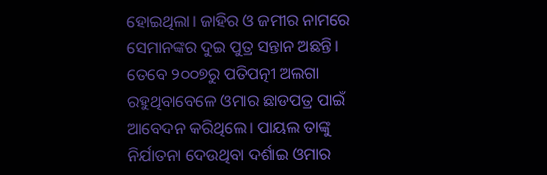ହୋଇଥିଲା। ଜାହିର ଓ ଜମୀର ନାମରେ ସେମାନଙ୍କର ଦୁଇ ପୁତ୍ର ସନ୍ତାନ ଅଛନ୍ତି। ତେବେ ୨୦୦୭ରୁ ପତିପତ୍ନୀ ଅଲଗା ରହୁଥିବାବେଳେ ଓମାର ଛାଡପତ୍ର ପାଇଁ ଆବେଦନ କରିଥିଲେ। ପାୟଲ ତାଙ୍କୁ ନିର୍ଯାତନା ଦେଉଥିବା ଦର୍ଶାଇ ଓମାର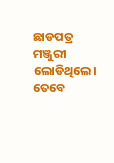ଛାଡପତ୍ର ମଞ୍ଜୁରୀ ଲୋଡିଥିଲେ। ତେବେ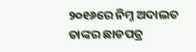୨୦୧୬ରେ ନିମ୍ନ ଅଦାଲତ ତାଙ୍କର ଛାଡପତ୍ର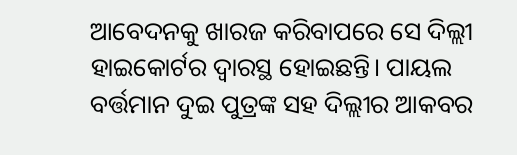ଆବେଦନକୁ ଖାରଜ କରିବାପରେ ସେ ଦିଲ୍ଲୀ ହାଇକୋର୍ଟର ଦ୍ୱାରସ୍ଥ ହୋଇଛନ୍ତି। ପାୟଲ ବର୍ତ୍ତମାନ ଦୁଇ ପୁତ୍ରଙ୍କ ସହ ଦିଲ୍ଲୀର ଆକବର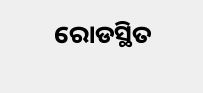ରୋଡସ୍ଥିତ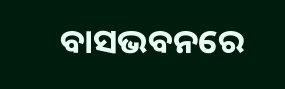ବାସଭବନରେ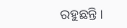ରହୁଛନ୍ତି।